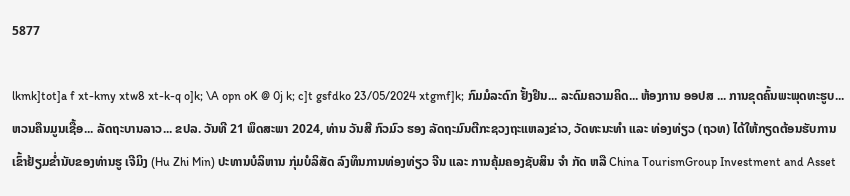5877

lkmk]tot]a f xt-kmy xtw8 xt-k-q o]k; \A opn oK @ 0j k; c]t gsfdko 23/05/2024 xtgmf]k; ກົມມໍລະດົກ ຢັ້ງຢຶນ... ລະດົມຄວາມຄິດ... ຫ້ອງການ ອອປສ ... ການຂຸດຄົ້ນພະພຸດທະຮູບ... ຫວນຄືນມູນເຊື້ອ... ລັດຖະບານລາວ... ຂປລ. ວັນທີ 21 ພຶດສະພາ 2024, ທ່ານ ວັນສີ ກົວມົວ ຮອງ ລັດຖະມົນຕີກະຊວງຖະແຫລງຂ່າວ, ວັດທະນະທຳ ແລະ ທ່ອງທ່ຽວ (ຖວທ) ໄດ້ໃຫ້ກຽດຕ້ອນຮັບການ ເຂົ້າຢ້ຽມຂ່ຳນັບຂອງທ່ານຮູ ເຈີມິງ (Hu Zhi Min) ປະທານບໍລິຫານ ກຸ່ມບໍລິສັດ ລົງທຶນການທ່ອງທ່ຽວ ຈີນ ແລະ ການຄຸ້ມຄອງຊັບສິນ ຈໍາ ກັດ ຫລື China TourismGroup Investment and Asset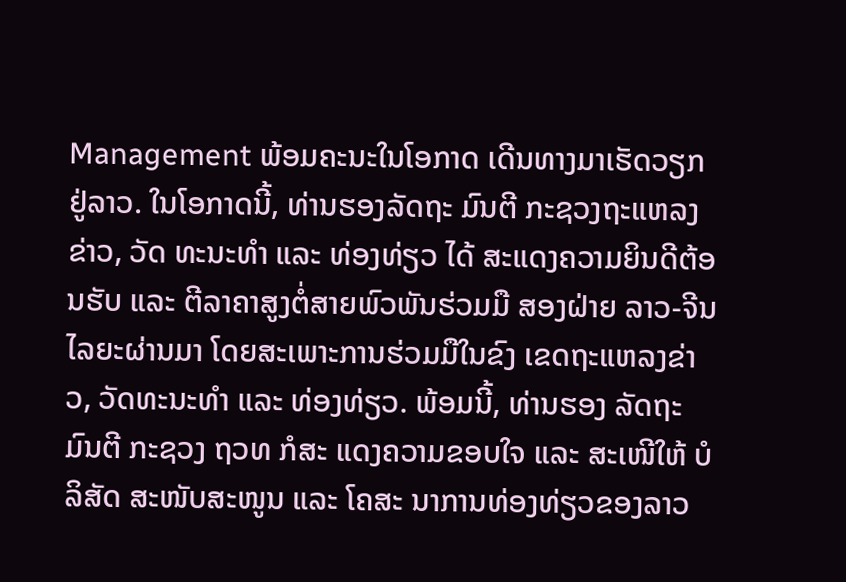Management ພ້ອມຄະນະໃນໂອກາດ ເດີນທາງມາເຮັດວຽກຢູ່ລາວ. ໃນໂອກາດນີ້, ທ່ານຮອງລັດຖະ ມົນຕີ ກະຊວງຖະແຫລງຂ່າວ, ວັດ ທະນະທຳ ແລະ ທ່ອງທ່ຽວ ໄດ້ ສະແດງຄວາມຍິນດີຕ້ອນຮັບ ແລະ ຕີລາຄາສູງຕໍ່ສາຍພົວພັນຮ່ວມມື ສອງຝ່າຍ ລາວ-ຈີນ ໄລຍະຜ່ານມາ ໂດຍສະເພາະການຮ່ວມມືໃນຂົງ ເຂດຖະແຫລງຂ່າວ, ວັດທະນະທໍາ ແລະ ທ່ອງທ່ຽວ. ພ້ອມນີ້, ທ່ານຮອງ ລັດຖະມົນຕີ ກະຊວງ ຖວທ ກໍສະ ແດງຄວາມຂອບໃຈ ແລະ ສະເໜີໃຫ້ ບໍລິສັດ ສະໜັບສະໜູນ ແລະ ໂຄສະ ນາການທ່ອງທ່ຽວຂອງລາວ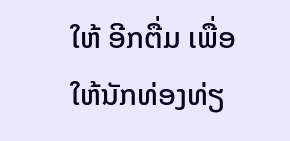ໃຫ້ ອີກຕື່ມ ເພື່ອໃຫ້ນັກທ່ອງທ່ຽ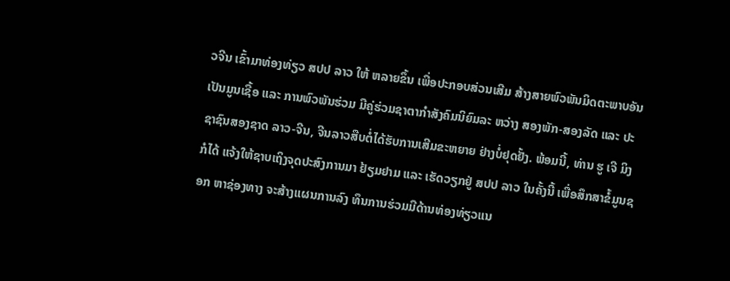ວຈີນ ເຂົ້າມາທ່ອງທ່ຽວ ສປປ ລາວ ໃຫ້ ຫລາຍຂຶ້ນ ເພື່ອປະກອບສ່ວນເສີມ ສ້າງສາຍພົວພັນມິດຕະພາບອັນ ເປັນມູນເຊື້ອ ແລະ ການພົວພັນຮ່ວມ ມືຄູ່ຮ່ວມຊາຕາກຳສັງຄົມນິຍົມລະ ຫວ່າງ ສອງພັກ-ສອງລັດ ແລະ ປະ ຊາຊົນສອງຊາດ ລາວ-ຈີນ, ຈີນລາວສືບຕໍ່ໄດ້ຮັບການເສີມຂະຫຍາຍ ຢ່າງບໍ່ຢຸດຢັ້ງ. ພ້ອມນີ້, ທ່ານ ຮູ ເຈີ ມິງ ກໍໄດ້ ແຈ້ງໃຫ້ຊາບເຖິງຈຸດປະສົງການມາ ຢ້ຽມຢາມ ແລະ ເຮັດວຽກຢູ່ ສປປ ລາວ ໃນຄັ້ງນີ້ ເພື່ອສຶກສາຂໍ້ມູນຊອກ ຫາຊ່ອງທາງ ຈະສ້າງແຜນການລົງ ທຶນການຮ່ວມມືດ້ານທ່ອງທ່ຽວແນ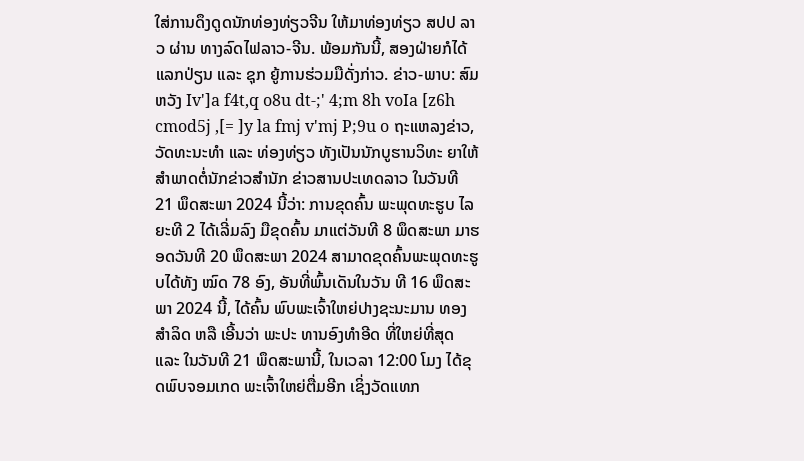ໃສ່ການດຶງດູດນັກທ່ອງທ່ຽວຈີນ ໃຫ້ມາທ່ອງທ່ຽວ ສປປ ລາວ ຜ່ານ ທາງລົດໄຟລາວ-ຈີນ. ພ້ອມກັນນີ້, ສອງຝ່າຍກໍໄດ້ແລກປ່ຽນ ແລະ ຊຸກ ຍູ້ການຮ່ວມມືດັ່ງກ່າວ. ຂ່າວ-ພາບ: ສົມຫວັງ Iv']a f4t,q o8u dt-;' 4;m 8h voIa [z6h cmod5j ,[= ]y la fmj v'mj P;9u o ຖະແຫລງຂ່າວ, ວັດທະນະທຳ ແລະ ທ່ອງທ່ຽວ ທັງເປັນນັກບູຮານວິທະ ຍາໃຫ້ສຳພາດຕໍ່ນັກຂ່າວສຳນັກ ຂ່າວສານປະເທດລາວ ໃນວັນທີ 21 ພຶດສະພາ 2024 ນີ້ວ່າ: ການຂຸດຄົ້ນ ພະພຸດທະຮູບ ໄລຍະທີ 2 ໄດ້ເລີ່ມລົງ ມືຂຸດຄົ້ນ ມາແຕ່ວັນທີ 8 ພຶດສະພາ ມາຮອດວັນທີ 20 ພຶດສະພາ 2024 ສາມາດຂຸດຄົ້ນພະພຸດທະຮູບໄດ້ທັງ ໝົດ 78 ອົງ, ອັນທີ່ພົ້ນເດັນໃນວັນ ທີ 16 ພຶດສະພາ 2024 ນີ້, ໄດ້ຄົ້ນ ພົບພະເຈົ້າໃຫຍ່ປາງຊະນະມານ ທອງສຳລິດ ຫລື ເອີ້ນວ່າ ພະປະ ທານອົງທຳອີດ ທີ່ໃຫຍ່ທີ່ສຸດ ແລະ ໃນວັນທີ 21 ພຶດສະພານີ້, ໃນເວລາ 12:00 ໂມງ ໄດ້ຂຸດພົບຈອມເກດ ພະເຈົ້າໃຫຍ່ຕື່ມອີກ ເຊິ່ງວັດແທກ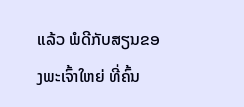ແລ້ວ ພໍດີກັບສຽນຂອງພະເຈົ້າໃຫຍ່ ທີ່ຄົ້ນ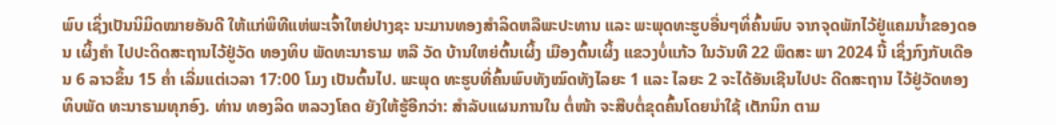ພົບ ເຊິ່ງເປັນນິມິດໝາຍອັນດີ ໃຫ້ແກ່ພິທີແຫ່ພະເຈົ້າໃຫຍ່ປາງຊະ ນະມານທອງສຳລິດຫລືພະປະທານ ແລະ ພະພຸດທະຮູບອື່ນໆທິ່ຄົ້ນພົບ ຈາກຈຸດພັກໄວ້ຢູ່ແຄມນ້ຳຂອງດອນ ເຜິ້ງຄຳ ໄປປະດິດສະຖານໄວ້ຢູ່ວັດ ທອງທິບ ພັດທະນາຣາມ ຫລື ວັດ ບ້ານໃຫຍ່ຕົ້ນເຜິ້ງ ເມືອງຕົ້ນເຜິ້ງ ແຂວງບໍ່ແກ້ວ ໃນວັນທີ 22 ພຶດສະ ພາ 2024 ນີ້ ເຊິ່ງກົງກັບເດືອນ 6 ລາວຂຶ້ນ 15 ຄ່ຳ ເລີ່ມແຕ່ເວລາ 17:00 ໂມງ ເປັນຕົ້ນໄປ. ພະພຸດ ທະຮູບທີ່ຄົ້ນພົບທັງໝົດທັງໄລຍະ 1 ແລະ ໄລຍະ 2 ຈະໄດ້ອັນເຊີນໄປປະ ດີດສະຖານ ໄວ້ຢູ່ວັດທອງທິບພັດ ທະນາຣາມທຸກອົງ. ທ່ານ ທອງລິດ ຫລວງໂຄດ ຍັງໃຫ້ຮູ້ອີກວ່າ: ສຳລັບແຜນການໃນ ຕໍ່ໜ້າ ຈະສືບຕໍ່ຂຸດຄົ້ນໂດຍນຳໃຊ້ ເຕັກນິກ ຕາມ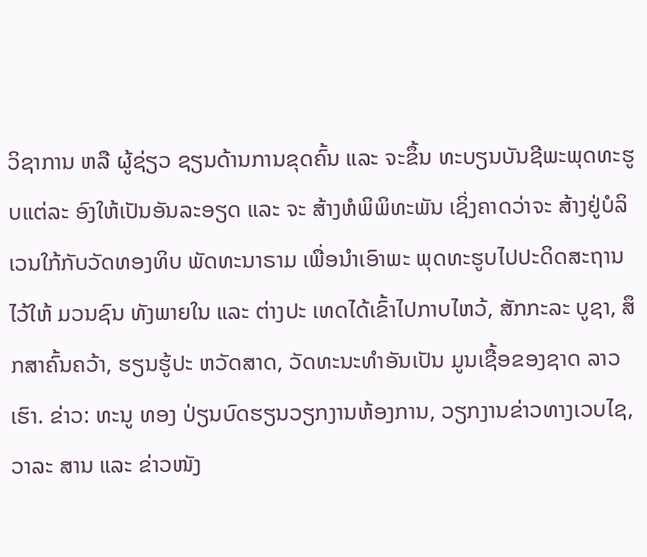ວິຊາການ ຫລື ຜູ້ຊ່ຽວ ຊຽນດ້ານການຂຸດຄົ້ນ ແລະ ຈະຂຶ້ນ ທະບຽນບັນຊີພະພຸດທະຮູບແຕ່ລະ ອົງໃຫ້ເປັນອັນລະອຽດ ແລະ ຈະ ສ້າງຫໍພິພິທະພັນ ເຊິ່ງຄາດວ່າຈະ ສ້າງຢູ່ບໍລິເວນໃກ້ກັບວັດທອງທິບ ພັດທະນາຣາມ ເພື່ອນຳເອົາພະ ພຸດທະຮູບໄປປະດິດສະຖານໄວ້ໃຫ້ ມວນຊົນ ທັງພາຍໃນ ແລະ ຕ່າງປະ ເທດໄດ້ເຂົ້າໄປກາບໄຫວ້, ສັກກະລະ ບູຊາ, ສຶກສາຄົ້ນຄວ້າ, ຮຽນຮູ້ປະ ຫວັດສາດ, ວັດທະນະທຳອັນເປັນ ມູນເຊື້ອຂອງຊາດ ລາວເຮົາ. ຂ່າວ: ທະນູ ທອງ ປ່ຽນບົດຮຽນວຽກງານຫ້ອງການ, ວຽກງານຂ່າວທາງເວບໄຊ, ວາລະ ສານ ແລະ ຂ່າວໜັງ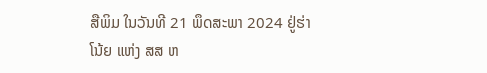ສືພິມ ໃນວັນທີ 21 ພຶດສະພາ 2024 ຢູ່ຮ່າໂນ້ຍ ແຫ່ງ ສສ ຫ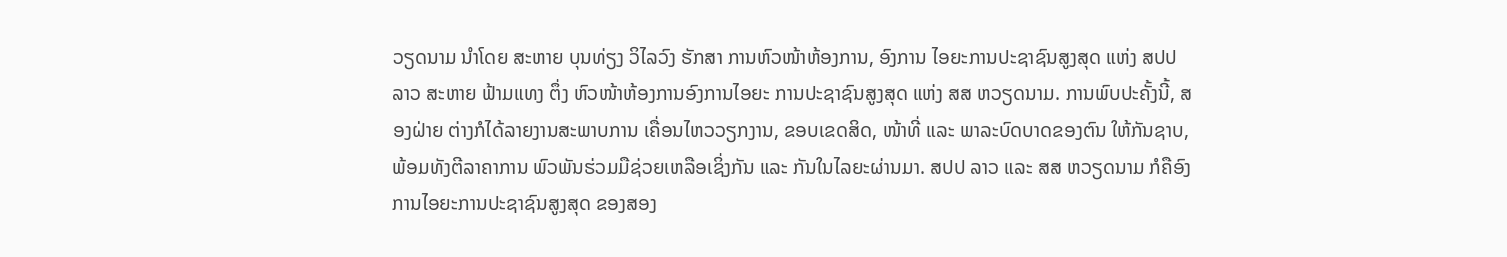ວຽດນາມ ນໍາໂດຍ ສະຫາຍ ບຸນທ່ຽງ ວິໄລວົງ ຮັກສາ ການຫົວໜ້າຫ້ອງການ, ອົງການ ໄອຍະການປະຊາຊົນສູງສຸດ ແຫ່ງ ສປປ ລາວ ສະຫາຍ ຟ້າມແທງ ຕຶ່ງ ຫົວໜ້າຫ້ອງການອົງການໄອຍະ ການປະຊາຊົນສູງສຸດ ແຫ່ງ ສສ ຫວຽດນາມ. ການພົບປະຄັ້ງນີ້, ສອງຝ່າຍ ຕ່າງກໍໄດ້ລາຍງານສະພາບການ ເຄື່ອນໄຫວວຽກງານ, ຂອບເຂດສິດ, ໜ້າທີ່ ແລະ ພາລະບົດບາດຂອງຕົນ ໃຫ້ກັນຊາບ, ພ້ອມທັງຕີລາຄາການ ພົວພັນຮ່ວມມືຊ່ວຍເຫລືອເຊິ່ງກັນ ແລະ ກັນໃນໄລຍະຜ່ານມາ. ສປປ ລາວ ແລະ ສສ ຫວຽດນາມ ກໍຄືອົງ ການໄອຍະການປະຊາຊົນສູງສຸດ ຂອງສອງ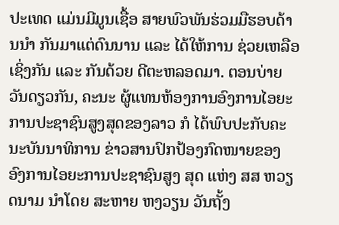ປະເທດ ແມ່ນມີມູນເຊື້ອ ສາຍພົວພັນຮ່ວມມືຮອບດ້ານນໍາ ກັນມາແຕ່ດົນນານ ແລະ ໄດ້ໃຫ້ການ ຊ່ວຍເຫລືອເຊິ່ງກັນ ແລະ ກັນດ້ວຍ ດີຕະຫລອດມາ. ຕອນບ່າຍວັນດຽວກັນ, ຄະນະ ຜູ້ແທນຫ້ອງການອົງການໄອຍະ ການປະຊາຊົນສູງສຸດຂອງລາວ ກໍ ໄດ້ພົບປະກັບຄະນະບັນນາທິການ ຂ່າວສານປົກປ້ອງກົດໜາຍຂອງ ອົງການໄອຍະການປະຊາຊົນສູງ ສຸດ ແຫ່ງ ສສ ຫວຽດນາມ ນໍາໂດຍ ສະຫາຍ ຫງວຽນ ວັນຖັ້ງ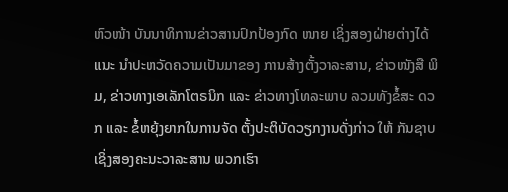ຫົວໜ້າ ບັນນາທິການຂ່າວສານປົກປ້ອງກົດ ໜາຍ ເຊິ່ງສອງຝ່າຍຕ່າງໄດ້ແນະ ນໍາປະຫວັດຄວາມເປັນມາຂອງ ການສ້າງຕັ້ງວາລະສານ, ຂ່າວໜັງສື ພິມ, ຂ່າວທາງເອເລັກໂຕຣນິກ ແລະ ຂ່າວທາງໂທລະພາບ ລວມທັງຂໍ້ສະ ດວກ ແລະ ຂໍ້ຫຍຸ້ງຍາກໃນການຈັດ ຕັ້ງປະຕິບັດວຽກງານດັ່ງກ່າວ ໃຫ້ ກັນຊາບ ເຊິ່ງສອງຄະນະວາລະສານ ພວກເຮົາ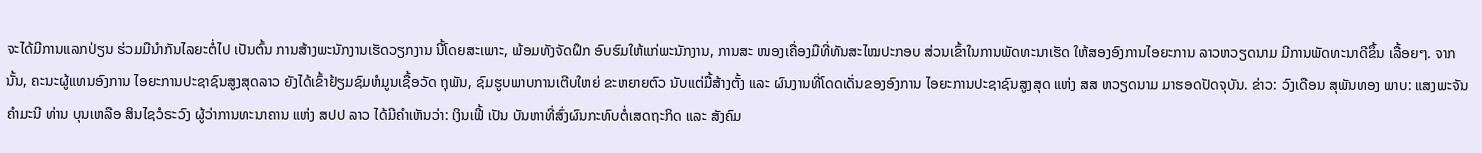ຈະໄດ້ມີການແລກປ່ຽນ ຮ່ວມມືນໍາກັນໄລຍະຕໍ່ໄປ ເປັນຕົ້ນ ການສ້າງພະນັກງານເຮັດວຽກງານ ນີ້ໂດຍສະເພາະ, ພ້ອມທັງຈັດຝຶກ ອົບຮົມໃຫ້ແກ່ພະນັກງານ, ການສະ ໜອງເຄື່ອງມືທີ່ທັນສະໄໝປະກອບ ສ່ວນເຂົ້າໃນການພັດທະນາເຮັດ ໃຫ້ສອງອົງການໄອຍະການ ລາວຫວຽດນາມ ມີການພັດທະນາດີຂຶ້ນ ເລື້ອຍໆ. ຈາກນັ້ນ, ຄະນະຜູ້ແທນອົງການ ໄອຍະການປະຊາຊົນສູງສຸດລາວ ຍັງໄດ້ເຂົ້າຢ້ຽມຊົມຫໍມູນເຊື້ອວັດ ຖຸພັນ, ຊົມຮູບພາບການເຕີບໃຫຍ່ ຂະຫຍາຍຕົວ ນັບແຕ່ມື້ສ້າງຕັ້ງ ແລະ ຜົນງານທີ່ໂດດເດັ່ນຂອງອົງການ ໄອຍະການປະຊາຊົນສູງສຸດ ແຫ່ງ ສສ ຫວຽດນາມ ມາຮອດປັດຈຸບັນ. ຂ່າວ: ວົງເດືອນ ສຸພັນທອງ ພາບ: ແສງພະຈັນ ຄຳມະນີ ທ່ານ ບຸນເຫລືອ ສິນໄຊວໍຣະວົງ ຜູ້ວ່າການທະນາຄານ ແຫ່ງ ສປປ ລາວ ໄດ້ມີຄໍາເຫັນວ່າ: ເງິນເຟີ້ ເປັນ ບັນຫາທີ່ສົ່ງຜົນກະທົບຕໍ່ເສດຖະກິດ ແລະ ສັງຄົມ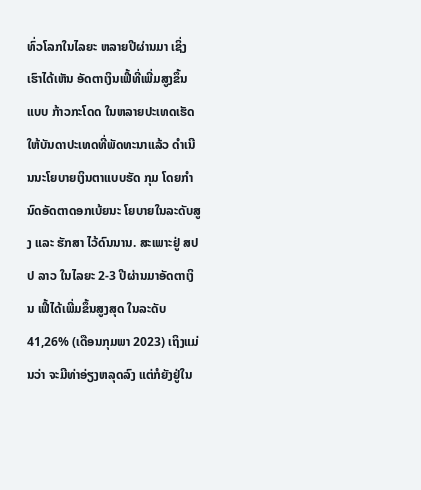ທົ່ວໂລກໃນໄລຍະ ຫລາຍປີຜ່ານມາ ເຊິ່ງເຮົາໄດ້ເຫັນ ອັດຕາເງິນເຟີ້ທີ່ເພີ່ມສູງຂຶ້ນແບບ ກ້າວກະໂດດ ໃນຫລາຍປະເທດເຮັດ ໃຫ້ບັນດາປະເທດທີ່ພັດທະນາແລ້ວ ດໍາເນີນນະໂຍບາຍເງິນຕາແບບຮັດ ກຸມ ໂດຍກໍານົດອັດຕາດອກເບ້ຍນະ ໂຍບາຍໃນລະດັບສູງ ແລະ ຮັກສາ ໄວ້ດົນນານ. ສະເພາະຢູ່ ສປປ ລາວ ໃນໄລຍະ 2-3 ປີຜ່ານມາອັດຕາເງິນ ເຟີ້ໄດ້ເພີ່ມຂຶ້ນສູງສຸດ ໃນລະດັບ 41,26% (ເດືອນກຸມພາ 2023) ເຖິງແມ່ນວ່າ ຈະມີທ່າອ່ຽງຫລຸດລົງ ແຕ່ກໍຍັງຢູ່ໃນ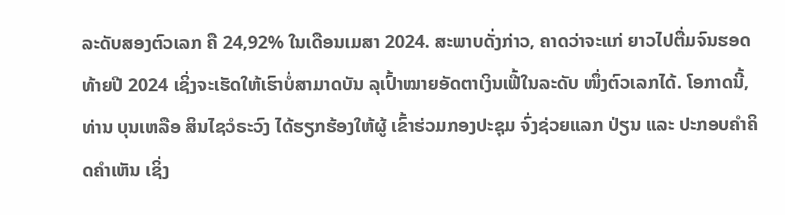ລະດັບສອງຕົວເລກ ຄື 24,92% ໃນເດືອນເມສາ 2024. ສະພາບດັ່ງກ່າວ, ຄາດວ່າຈະແກ່ ຍາວໄປຕື່ມຈົນຮອດທ້າຍປີ 2024 ເຊິ່ງຈະເຮັດໃຫ້ເຮົາບໍ່ສາມາດບັນ ລຸເປົ້າໝາຍອັດຕາເງິນເຟີ້ໃນລະດັບ ໜຶ່ງຕົວເລກໄດ້. ໂອກາດນີ້, ທ່ານ ບຸນເຫລືອ ສິນໄຊວໍຣະວົງ ໄດ້ຮຽກຮ້ອງໃຫ້ຜູ້ ເຂົ້າຮ່ວມກອງປະຊຸມ ຈົ່ງຊ່ວຍແລກ ປ່ຽນ ແລະ ປະກອບຄໍາຄິດຄໍາເຫັນ ເຊິ່ງ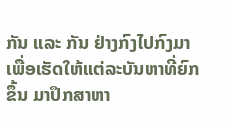ກັນ ແລະ ກັນ ຢ່າງກົງໄປກົງມາ ເພື່ອເຮັດໃຫ້ແຕ່ລະບັນຫາທີ່ຍົກຂຶ້ນ ມາປຶກສາຫາ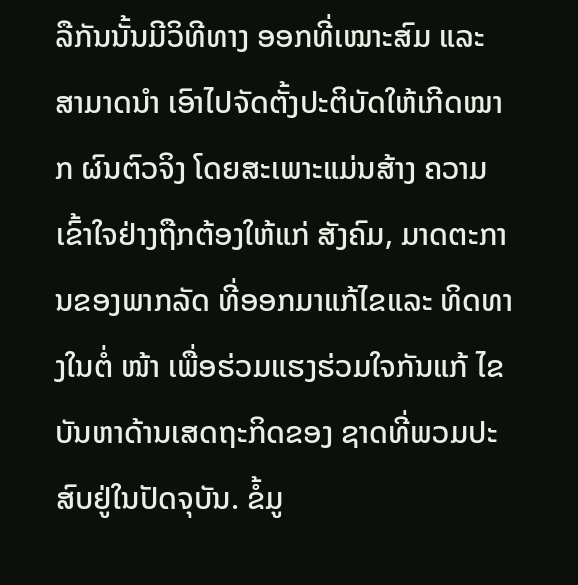ລືກັນນັ້ນມີວິທີທາງ ອອກທີ່ເໝາະສົມ ແລະ ສາມາດນໍາ ເອົາໄປຈັດຕັ້ງປະຕິບັດໃຫ້ເກີດໝາກ ຜົນຕົວຈິງ ໂດຍສະເພາະແມ່ນສ້າງ ຄວາມເຂົ້າໃຈຢ່າງຖືກຕ້ອງໃຫ້ແກ່ ສັງຄົມ, ມາດຕະການຂອງພາກລັດ ທີ່ອອກມາແກ້ໄຂແລະ ທິດທາງໃນຕໍ່ ໜ້າ ເພື່ອຮ່ວມແຮງຮ່ວມໃຈກັນແກ້ ໄຂບັນຫາດ້ານເສດຖະກິດຂອງ ຊາດທີ່ພວມປະສົບຢູ່ໃນປັດຈຸບັນ. ຂໍ້ມູ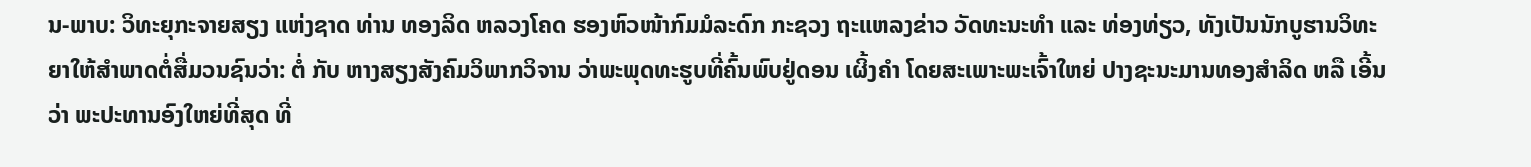ນ-ພາບ: ວິທະຍຸກະຈາຍສຽງ ແຫ່ງຊາດ ທ່ານ ທອງລິດ ຫລວງໂຄດ ຮອງຫົວໜ້າກົມມໍລະດົກ ກະຊວງ ຖະແຫລງຂ່າວ ວັດທະນະທຳ ແລະ ທ່ອງທ່ຽວ, ທັງເປັນນັກບູຮານວິທະ ຍາໃຫ້ສຳພາດຕໍ່ສື່ມວນຊົນວ່າ: ຕໍ່ ກັບ ຫາງສຽງສັງຄົມວິພາກວິຈານ ວ່າພະພຸດທະຮູບທີ່ຄົ້ນພົບຢູ່ດອນ ເຜິ້ງຄຳ ໂດຍສະເພາະພະເຈົ້າໃຫຍ່ ປາງຊະນະມານທອງສຳລິດ ຫລື ເອີ້ນວ່າ ພະປະທານອົງໃຫຍ່ທີ່ສຸດ ທີ່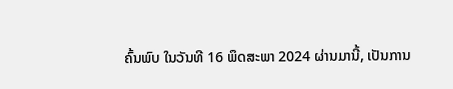ຄົ້ນພົບ ໃນວັນທີ 16 ພຶດສະພາ 2024 ຜ່ານມານີ້, ເປັນການ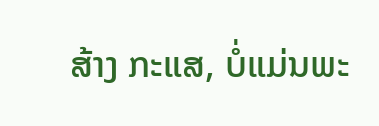ສ້າງ ກະແສ, ບໍ່ແມ່ນພະ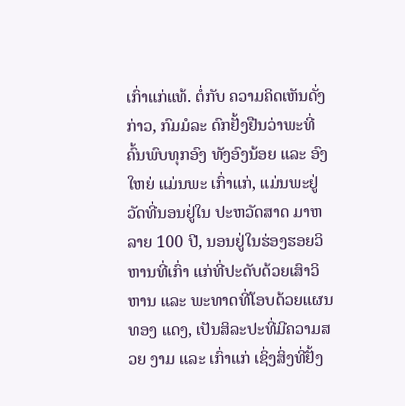ເກົ່າແກ່ແທ້. ຕໍ່ກັບ ຄວາມຄິດເຫັນດັ່ງກ່າວ, ກົມມໍລະ ດົກຢັ້ງຢືນວ່າພະທີ່ຄົ້ນພົບທຸກອົງ ທັງອົງນ້ອຍ ແລະ ອົງໃຫຍ່ ແມ່ນພະ ເກົ່າແກ່, ແມ່ນພະຢູ່ວັດທີ່ນອນຢູ່ໃນ ປະຫວັດສາດ ມາຫລາຍ 100 ປີ, ນອນຢູ່ໃນຮ່ອງຮອຍວິຫານທີ່ເກົ່າ ແກ່ທີ່ປະດັບດ້ວຍເສົາວິຫານ ແລະ ພະທາດທີ່ໂອບດ້ວຍແຜນທອງ ແດງ, ເປັນສິລະປະທີ່ມີຄວາມສວຍ ງາມ ແລະ ເກົ່າແກ່ ເຊິ່ງສິ່ງທີ່ຢັ້ງ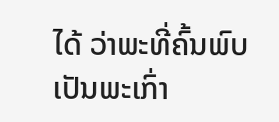ໄດ້ ວ່າພະທີ່ຄົ້ນພົບ ເປັນພະເກົ່າ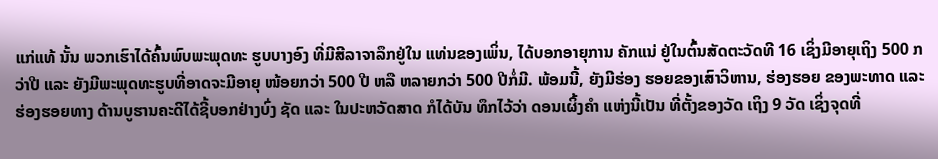ແກ່ແທ້ ນັ້ນ ພວກເຮົາໄດ້ຄົ້ນພົບພະພຸດທະ ຮູບບາງອົງ ທີ່ມີສີລາຈາລຶກຢູ່ໃນ ແທ່ນຂອງເພິ່ນ, ໄດ້ບອກອາຍຸການ ຄັກແນ່ ຢູ່ໃນຕົ້ນສັດຕະວັດທີ 16 ເຊິ່ງມີອາຍຸເຖິງ 500 ກວ່າປີ ແລະ ຍັງມີພະພຸດທະຮູບທີ່ອາດຈະມີອາຍຸ ໜ້ອຍກວ່າ 500 ປີ ຫລື ຫລາຍກວ່າ 500 ປີກໍ່ມີ. ພ້ອມນີ້, ຍັງມີຮ່ອງ ຮອຍຂອງເສົາວິຫານ, ຮ່ອງຮອຍ ຂອງພະທາດ ແລະ ຮ່ອງຮອຍທາງ ດ້ານບູຮານຄະດີໄດ້ຊີ້ບອກຢ່າງບົ່ງ ຊັດ ແລະ ໃນປະຫວັດສາດ ກໍໄດ້ບັນ ທຶກໄວ້ວ່າ ດອນເຜິ້ງຄຳ ແຫ່ງນີ້ເປັນ ທີ່ຕັ້ງຂອງວັດ ເຖິງ 9 ວັດ ເຊິ່ງຈຸດທີ່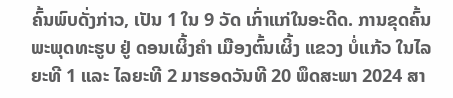ຄົ້ນພົບດັ່ງກ່າວ, ເປັນ 1 ໃນ 9 ວັດ ເກົ່າແກ່ໃນອະດີດ. ການຂຸດຄົ້ນພະພຸດທະຮູບ ຢູ່ ດອນເຜິ້ງຄໍາ ເມືອງຕົ້ນເຜິ້ງ ແຂວງ ບໍ່ແກ້ວ ໃນໄລຍະທີ 1 ແລະ ໄລຍະທີ 2 ມາຮອດວັນທີ 20 ພຶດສະພາ 2024 ສາ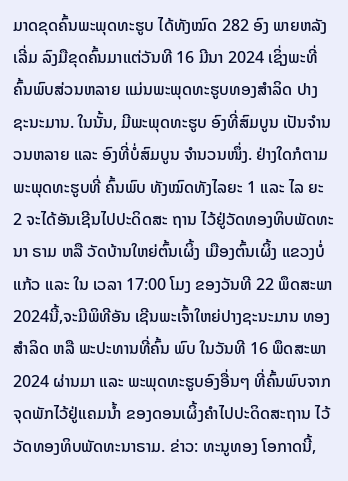ມາດຂຸດຄົ້ນພະພຸດທະຮູບ ໄດ້ທັງໝົດ 282 ອົງ ພາຍຫລັງເລີ່ມ ລົງມືຂຸດຄົ້ນມາແຕ່ວັນທີ 16 ມີນາ 2024 ເຊິ່ງພະທີ່ຄົ້ນພົບສ່ວນຫລາຍ ແມ່ນພະພຸດທະຮູບທອງສໍາລິດ ປາງ ຊະນະມານ. ໃນນັ້ນ, ມີພະພຸດທະຮູບ ອົງທີ່ສົມບູນ ເປັນຈໍານວນຫລາຍ ແລະ ອົງທີ່ບໍ່ສົມບູນ ຈໍານວນໜຶ່ງ. ຢ່າງໃດກໍຕາມພະພຸດທະຮູບທີ່ ຄົ້ນພົບ ທັງໝົດທັງໄລຍະ 1 ແລະ ໄລ ຍະ 2 ຈະໄດ້ອັນເຊີນໄປປະດິດສະ ຖານ ໄວ້ຢູ່ວັດທອງທິບພັດທະນາ ຣາມ ຫລື ວັດບ້ານໃຫຍ່ຕົ້ນເຜິ້ງ ເມືອງຕົ້ນເຜິ້ງ ແຂວງບໍ່ແກ້ວ ແລະ ໃນ ເວລາ 17:00 ໂມງ ຂອງວັນທີ 22 ພຶດສະພາ2024ນີ້,ຈະມີພິທີອັນ ເຊີນພະເຈົ້າໃຫຍ່ປາງຊະນະມານ ທອງສຳລິດ ຫລື ພະປະທານທີ່ຄົ້ນ ພົບ ໃນວັນທີ 16 ພຶດສະພາ 2024 ຜ່ານມາ ແລະ ພະພຸດທະຮູບອົງອື່ນໆ ທີ່ຄົ້ນພົບຈາກຈຸດພັກໄວ້ຢູ່ແຄມນ້ຳ ຂອງດອນເຜິ້ງຄຳໄປປະດິດສະຖານ ໄວ້ວັດທອງທິບພັດທະນາຣາມ. ຂ່າວ: ທະນູທອງ ໂອກາດນີ້,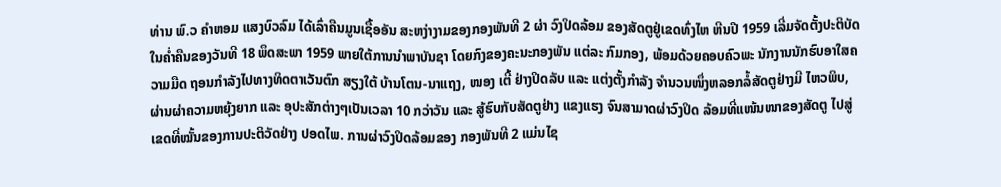ທ່ານ ພົ.ວ ຄຳຫອມ ແສງບົວລົມ ໄດ້ເລົ່າຄືນມູນເຊື້ອອັນ ສະຫງ່າງາມຂອງກອງພັນທີ 2 ຜ່າ ວົງປິດລ້ອມ ຂອງສັດຕູຢູ່ເຂດທົ່ງໄຫ ຫີນປີ 1959 ເລີ່ມຈັດຕັ້ງປະຕິບັດ ໃນຄ່ຳຄືນຂອງວັນທີ 18 ພຶດສະພາ 1959 ພາຍໃຕ້ການນຳພາບັນຊາ ໂດຍກົງຂອງຄະນະກອງພັນ ແຕ່ລະ ກົມກອງ, ພ້ອມດ້ວຍຄອບຄົວພະ ນັກງານນັກຮົບອາໃສຄວາມມືດ ຖອນກຳລັງໄປທາງທິດຕາເວັນຕົກ ສຽງໃຕ້ ບ້ານໂຕນ-ນາແຖງ, ໜອງ ເຕີ້ ຢ່າງປິດລັບ ແລະ ແຕ່ງຕັ້ງກຳລັງ ຈຳນວນໜຶ່ງຫລອກລໍ້ສັດຕູຢ່າງມີ ໄຫວພິບ, ຜ່ານຜ່າຄວາມຫຍຸ້ງຍາກ ແລະ ອຸປະສັກຕ່າງໆເປັນເວລາ 10 ກວ່າວັນ ແລະ ສູ້ຮົບກັບສັດຕູຢ່າງ ແຂງແຮງ ຈົນສາມາດຜ່າວົງປິດ ລ້ອມທີ່ແໜ້ນໜາຂອງສັດຕູ ໄປສູ່ ເຂດທີ່ໝັ້ນຂອງການປະຕິວັດຢ່າງ ປອດໄພ. ການຜ່າວົງປິດລ້ອມຂອງ ກອງພັນທີ 2 ແມ່ນໄຊ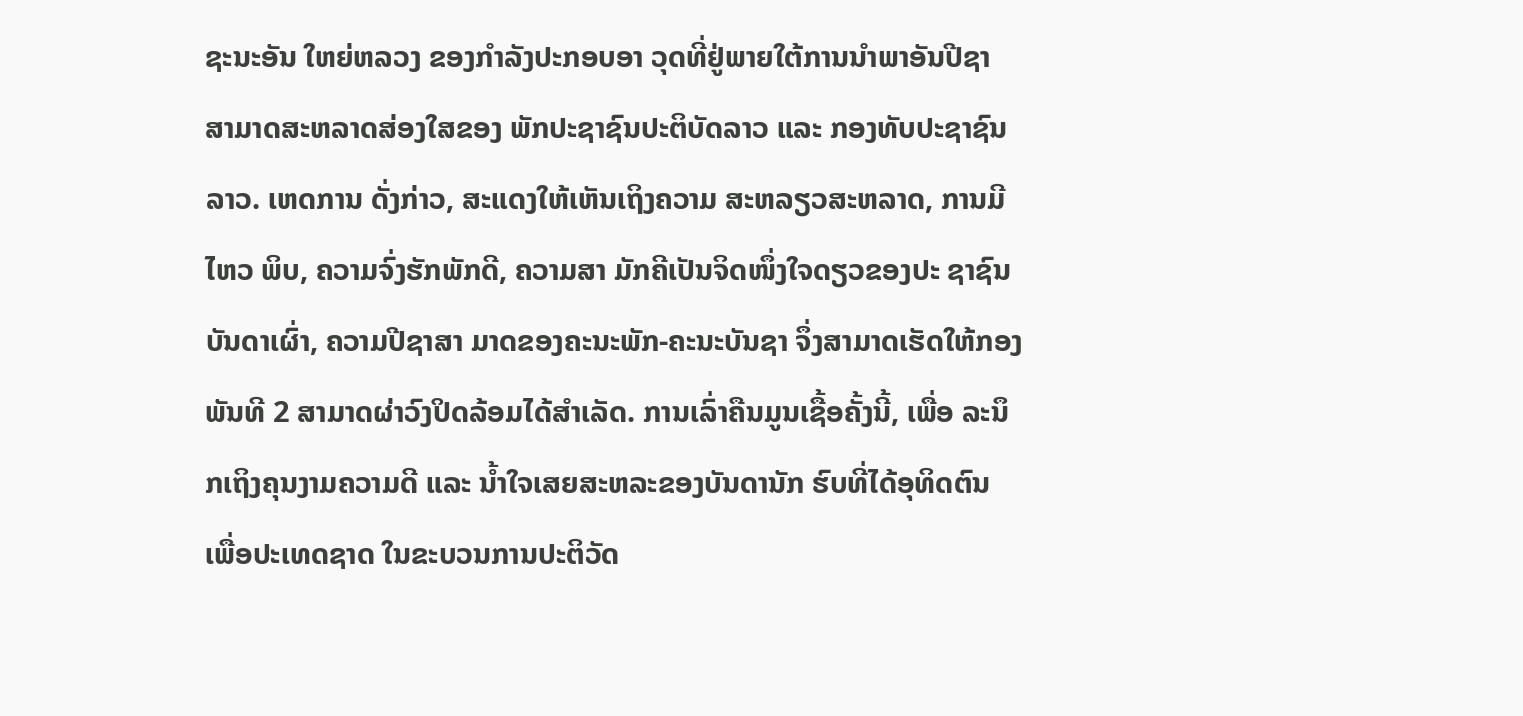ຊະນະອັນ ໃຫຍ່ຫລວງ ຂອງກໍາລັງປະກອບອາ ວຸດທີ່ຢູ່ພາຍໃຕ້ການນໍາພາອັນປີຊາ ສາມາດສະຫລາດສ່ອງໃສຂອງ ພັກປະຊາຊົນປະຕິບັດລາວ ແລະ ກອງທັບປະຊາຊົນລາວ. ເຫດການ ດັ່ງກ່າວ, ສະແດງໃຫ້ເຫັນເຖິງຄວາມ ສະຫລຽວສະຫລາດ, ການມີໄຫວ ພິບ, ຄວາມຈົ່ງຮັກພັກດີ, ຄວາມສາ ມັກຄີເປັນຈິດໜຶ່ງໃຈດຽວຂອງປະ ຊາຊົນບັນດາເຜົ່າ, ຄວາມປີຊາສາ ມາດຂອງຄະນະພັກ-ຄະນະບັນຊາ ຈຶ່ງສາມາດເຮັດໃຫ້ກອງພັນທີ 2 ສາມາດຜ່າວົງປິດລ້ອມໄດ້ສຳເລັດ. ການເລົ່າຄືນມູນເຊື້ອຄັ້ງນີ້, ເພື່ອ ລະນຶກເຖິງຄຸນງາມຄວາມດີ ແລະ ນໍ້າໃຈເສຍສະຫລະຂອງບັນດານັກ ຮົບທີ່ໄດ້ອຸທິດຕົນ ເພື່ອປະເທດຊາດ ໃນຂະບວນການປະຕິວັດ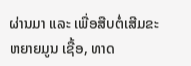ຜ່ານມາ ແລະ ເພື່ອສືບຕໍ່ເສີມຂະຫຍາຍມູນ ເຊື້ອ, ທາດ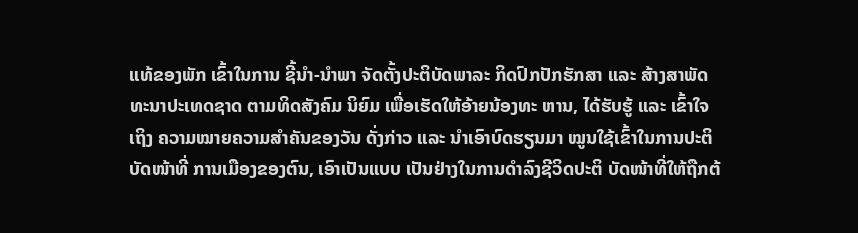ແທ້ຂອງພັກ ເຂົ້າໃນການ ຊີ້ນໍາ-ນໍາພາ ຈັດຕັ້ງປະຕິບັດພາລະ ກິດປົກປັກຮັກສາ ແລະ ສ້າງສາພັດ ທະນາປະເທດຊາດ ຕາມທິດສັງຄົມ ນິຍົມ ເພື່ອເຮັດໃຫ້ອ້າຍນ້ອງທະ ຫານ, ໄດ້ຮັບຮູ້ ແລະ ເຂົ້າໃຈເຖິງ ຄວາມໝາຍຄວາມສຳຄັນຂອງວັນ ດັ່ງກ່າວ ແລະ ນຳເອົາບົດຮຽນມາ ໝູນໃຊ້ເຂົ້າໃນການປະຕິບັດໜ້າທີ່ ການເມືອງຂອງຕົນ, ເອົາເປັນແບບ ເປັນຢ່າງໃນການດຳລົງຊີວິດປະຕິ ບັດໜ້າທີ່ໃຫ້ຖືກຕ້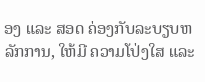ອງ ແລະ ສອດ ຄ່ອງກັບລະບຽບຫລັກການ, ໃຫ້ມີ ຄວາມໂປ່ງໃສ ແລະ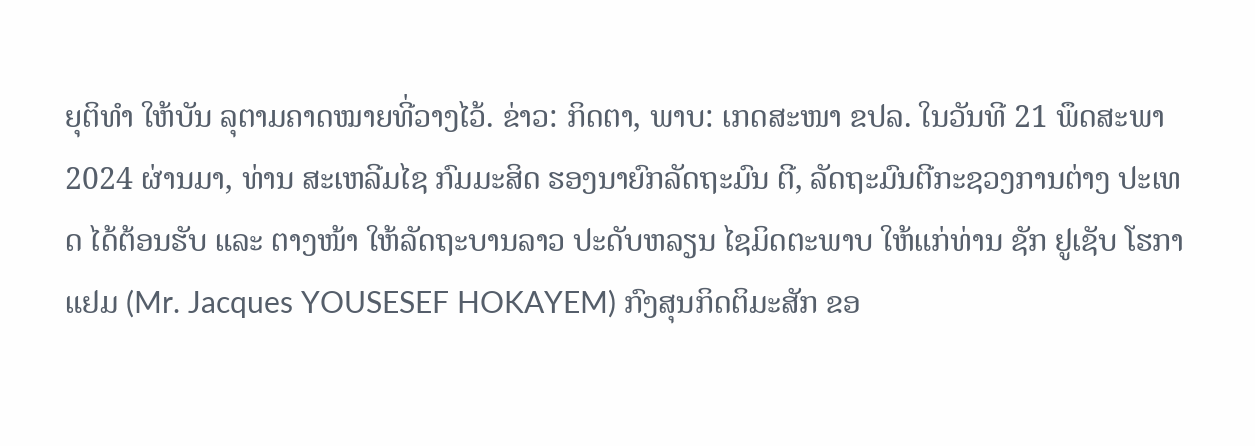ຍຸຕິທໍາ ໃຫ້ບັນ ລຸຕາມຄາດໝາຍທີ່ວາງໄວ້. ຂ່າວ: ກິດຕາ, ພາບ: ເກດສະໜາ ຂປລ. ໃນວັນທີ 21 ພຶດສະພາ 2024 ຜ່ານມາ, ທ່ານ ສະເຫລີມໄຊ ກົມມະສິດ ຮອງນາຍົກລັດຖະມົນ ຕີ, ລັດຖະມົນຕີກະຊວງການຕ່າງ ປະເທດ ໄດ້ຕ້ອນຮັບ ແລະ ຕາງໜ້າ ໃຫ້ລັດຖະບານລາວ ປະດັບຫລຽນ ໄຊມິດຕະພາບ ໃຫ້ແກ່ທ່ານ ຊັກ ຢູເຊັບ ໂຮກາແຢມ (Mr. Jacques YOUSESEF HOKAYEM) ກົງສຸນກິດຕິມະສັກ ຂອ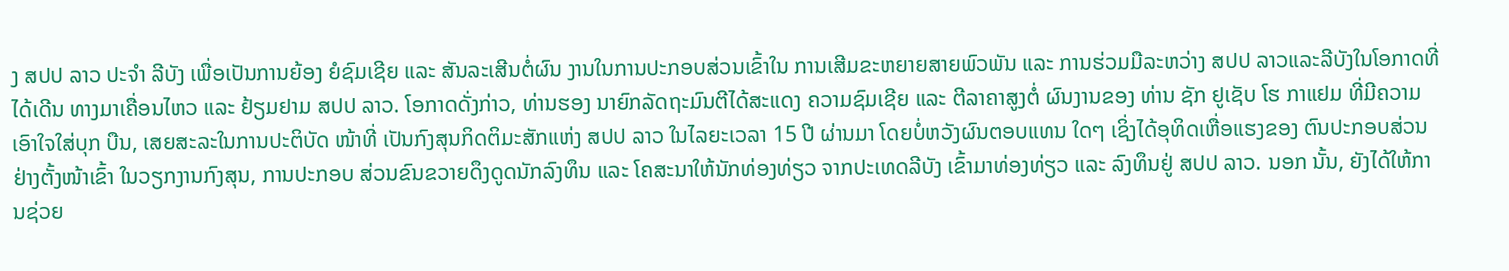ງ ສປປ ລາວ ປະຈຳ ລີບັງ ເພື່ອເປັນການຍ້ອງ ຍໍຊົມເຊີຍ ແລະ ສັນລະເສີນຕໍ່ຜົນ ງານໃນການປະກອບສ່ວນເຂົ້າໃນ ການເສີມຂະຫຍາຍສາຍພົວພັນ ແລະ ການຮ່ວມມືລະຫວ່າງ ສປປ ລາວແລະລີບັງໃນໂອກາດທີ່ໄດ້ເດີນ ທາງມາເຄື່ອນໄຫວ ແລະ ຢ້ຽມຢາມ ສປປ ລາວ. ໂອກາດດັ່ງກ່າວ, ທ່ານຮອງ ນາຍົກລັດຖະມົນຕີໄດ້ສະແດງ ຄວາມຊົມເຊີຍ ແລະ ຕີລາຄາສູງຕໍ່ ຜົນງານຂອງ ທ່ານ ຊັກ ຢູເຊັບ ໂຮ ກາແຢມ ທີ່ມີຄວາມເອົາໃຈໃສ່ບຸກ ບືນ, ເສຍສະລະໃນການປະຕິບັດ ໜ້າທີ່ ເປັນກົງສຸນກິດຕິມະສັກແຫ່ງ ສປປ ລາວ ໃນໄລຍະເວລາ 15 ປີ ຜ່ານມາ ໂດຍບໍ່ຫວັງຜົນຕອບແທນ ໃດໆ ເຊິ່ງໄດ້ອຸທິດເຫື່ອແຮງຂອງ ຕົນປະກອບສ່ວນຢ່າງຕັ້ງໜ້າເຂົ້າ ໃນວຽກງານກົງສຸນ, ການປະກອບ ສ່ວນຂົນຂວາຍດຶງດູດນັກລົງທຶນ ແລະ ໂຄສະນາໃຫ້ນັກທ່ອງທ່ຽວ ຈາກປະເທດລີບັງ ເຂົ້າມາທ່ອງທ່ຽວ ແລະ ລົງທຶນຢູ່ ສປປ ລາວ. ນອກ ນັ້ນ, ຍັງໄດ້ໃຫ້ການຊ່ວຍ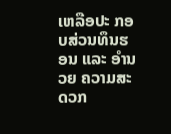ເຫລືອປະ ກອບສ່ວນທຶນຮອນ ແລະ ອຳນວຍ ຄວາມສະດວກ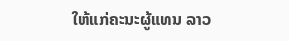ໃຫ້ແກ່ຄະນະຜູ້ແທນ ລາວ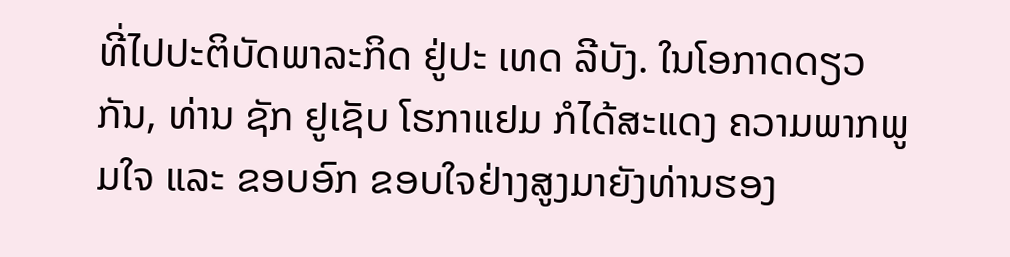ທີ່ໄປປະຕິບັດພາລະກິດ ຢູ່ປະ ເທດ ລີບັງ. ໃນໂອກາດດຽວກັນ, ທ່ານ ຊັກ ຢູເຊັບ ໂຮກາແຢມ ກໍໄດ້ສະແດງ ຄວາມພາກພູມໃຈ ແລະ ຂອບອົກ ຂອບໃຈຢ່າງສູງມາຍັງທ່ານຮອງ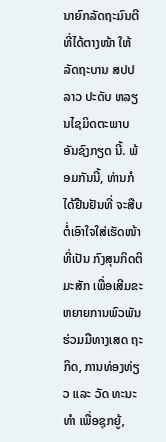ນາຍົກລັດຖະມົນຕີ ທີ່ໄດ້ຕາງໜ້າ ໃຫ້ລັດຖະບານ ສປປ ລາວ ປະດັບ ຫລຽນໄຊມິດຕະພາບ ອັນຊົງກຽດ ນີ້. ພ້ອມກັນນີ້, ທ່ານກໍໄດ້ຢືນຢັນທີ່ ຈະສືບຕໍ່ເອົາໃຈໃສ່ເຮັດໜ້າທີ່ເປັນ ກົງສຸນກິດຕິມະສັກ ເພື່ອເສີມຂະ ຫຍາຍການພົວພັນຮ່ວມມືທາງເສດ ຖະກິດ, ການທ່ອງທ່ຽວ ແລະ ວັດ ທະນະທຳ ເພື່ອຊຸກຍູ້,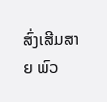ສົ່ງເສີມສາຍ ພົວ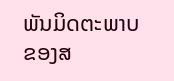ພັນມິດຕະພາບຂອງສ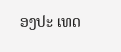ອງປະ ເທດ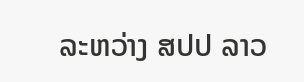ລະຫວ່າງ ສປປ ລາວ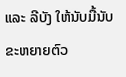ແລະ ລີບັງ ໃຫ້ນັບມື້ນັບຂະຫຍາຍຕົວ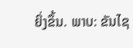ຍິ່ງຂຶ້ນ. ພາບ: ຂັນໄຊ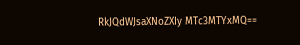RkJQdWJsaXNoZXIy MTc3MTYxMQ==